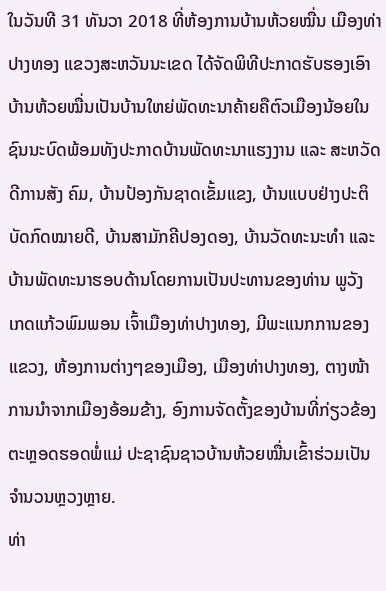ໃນວັນທີ 31 ທັນວາ 2018 ທີ່ຫ້ອງການບ້ານຫ້ວຍໝື່ນ ເມືອງທ່າປາງທອງ ແຂວງສະຫວັນນະເຂດ ໄດ້ຈັດພິທີປະກາດຮັບຮອງເອົາບ້ານຫ້ວຍໝື່ນເປັນບ້ານໃຫຍ່ພັດທະນາຄ້າຍຄືຕົວເມືອງນ້ອຍໃນຊົນນະບົດພ້ອມທັງປະກາດບ້ານພັດທະນາແຮງງານ ແລະ ສະຫວັດດີການສັງ ຄົມ, ບ້ານປ້ອງກັນຊາດເຂັ້ມແຂງ, ບ້ານແບບຢ່າງປະຕິບັດກົດໝາຍດີ, ບ້ານສາມັກຄີປອງດອງ, ບ້ານວັດທະນະທຳ ແລະ ບ້ານພັດທະນາຮອບດ້ານໂດຍການເປັນປະທານຂອງທ່ານ ພູວັງ ເກດແກ້ວພົມພອນ ເຈົ້າເມືອງທ່າປາງທອງ, ມີພະແນກການຂອງແຂວງ, ຫ້ອງການຕ່າງໆຂອງເມືອງ, ເມືອງທ່າປາງທອງ, ຕາງໜ້າການນຳຈາກເມືອງອ້ອມຂ້າງ, ອົງການຈັດຕັ້ງຂອງບ້ານທີ່ກ່ຽວຂ້ອງຕະຫຼອດຮອດພໍ່ແມ່ ປະຊາຊົນຊາວບ້ານຫ້ວຍໝື່ນເຂົ້າຮ່ວມເປັນຈຳນວນຫຼວງຫຼາຍ.
ທ່າ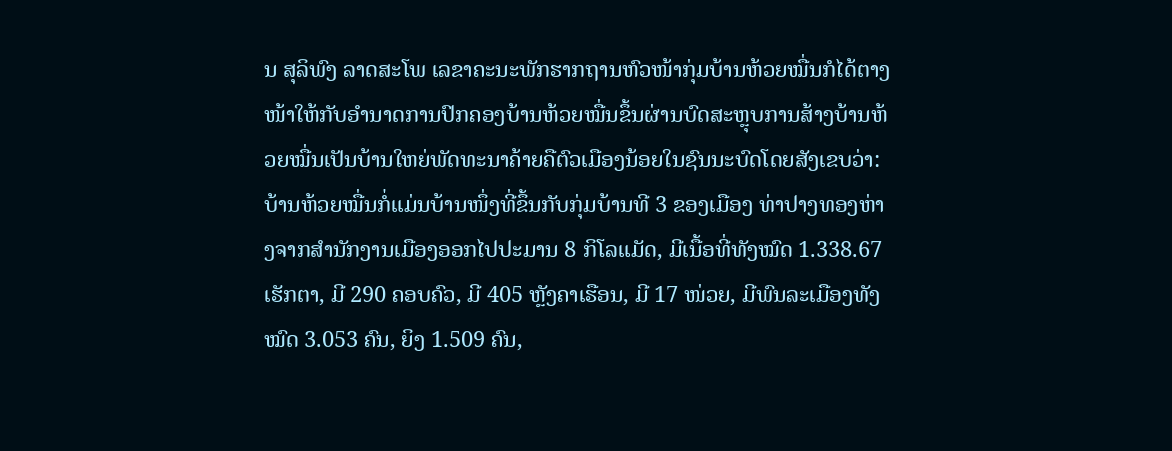ນ ສຸລິພົງ ລາດສະໂພ ເລຂາຄະນະພັກຮາກຖານຫົວໜ້າກຸ່ມບ້ານຫ້ວຍໝື່ນກໍໄດ້ຕາງໜ້າໃຫ້ກັບອຳນາດການປົກຄອງບ້ານຫ້ວຍໝື່ນຂຶ້ນຜ່ານບົດສະຫຼຸບການສ້າງບ້ານຫ້ວຍໝື່ນເປັນບ້ານໃຫຍ່ພັດທະນາຄ້າຍຄືຕົວເມືອງນ້ອຍໃນຊົນນະບົດໂດຍສັງເຂບວ່າ: ບ້ານຫ້ວຍໝື່ນກໍ່ແມ່ນບ້ານໜຶ່ງທີ່ຂຶ້ນກັບກຸ່ມບ້ານທີ 3 ຂອງເມືອງ ທ່າປາງທອງຫ່າງຈາກສຳນັກງານເມືອງອອກໄປປະມານ 8 ກິໂລແມັດ, ມີເນື້ອທີ່ທັງໝົດ 1.338.67 ເຮັກຕາ, ມີ 290 ຄອບຄົວ, ມີ 405 ຫຼັງຄາເຮືອນ, ມີ 17 ໜ່ວຍ, ມີພົນລະເມືອງທັງໝົດ 3.053 ຄົນ, ຍິງ 1.509 ຄົນ,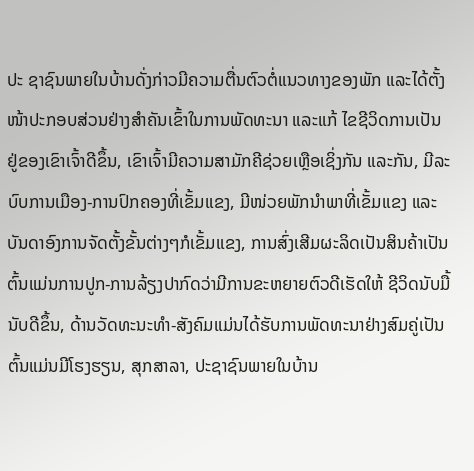ປະ ຊາຊົນພາຍໃນບ້ານດັ່ງກ່າວມີຄວາມຕື່ນຕົວຕໍ່ແນວທາງຂອງພັກ ແລະໄດ້ຕັ້ງໜ້າປະກອບສ່ວນຢ່າງສຳຄັນເຂົ້າໃນການພັດທະນາ ແລະແກ້ ໄຂຊີວິດການເປັນຢູ່ຂອງເຂົາເຈົ້າດີຂຶ້ນ, ເຂົາເຈົ້າມີຄວາມສາມັກຄີຊ່ວຍເຫຼືອເຊິ່ງກັນ ແລະກັນ, ມີລະບົບການເມືອງ-ການປົກຄອງທີ່ເຂັ້ມແຂງ, ມີໜ່ວຍພັກນໍາພາທີ່ເຂັ້ມແຂງ ແລະບັນດາອົງການຈັດຕັ້ງຂັ້ນຕ່າງໆກໍເຂັ້ມແຂງ, ການສົ່ງເສີມຜະລິດເປັນສິນຄ້າເປັນຕົ້ນແມ່ນການປູກ-ການລ້ຽງປາກົດວ່າມີການຂະຫຍາຍຕົວດີເຮັດໃຫ້ ຊີວິດນັບມື້ນັບດີຂຶ້ນ, ດ້ານວັດທະນະທຳ-ສັງຄົມແມ່ນໄດ້ຮັບການພັດທະນາຢ່າງສົມຄູ່ເປັນຕົ້ນແມ່ນມີໂຮງຮຽນ, ສຸກສາລາ, ປະຊາຊົນພາຍໃນບ້ານ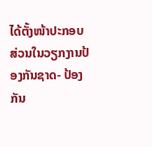ໄດ້ຕັ້ງໜ້າປະກອບສ່ວນໃນວຽກງານປ້ອງກັນຊາດ- ປ້ອງກັນ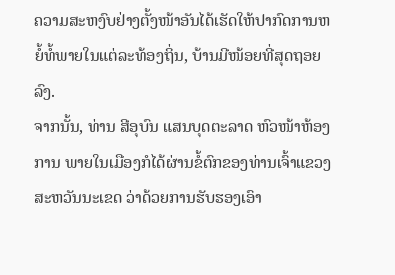ຄວາມສະຫງົບຢ່າງຕັ້ງໜ້າອັນໄດ້ເຮັດໃຫ້ປາກົດການຫຍໍ້ທໍ້ພາຍໃນແຕ່ລະທ້ອງຖິ່ນ, ບ້ານມີໜ້ອຍທີ່ສຸດຖອຍລົງ.
ຈາກນັ້ນ, ທ່ານ ສີອຸບົນ ແສນບຸດຕະລາດ ຫົວໜ້າຫ້ອງການ ພາຍໃນເມືອງກໍໄດ້ຜ່ານຂໍ້ຕົກຂອງທ່ານເຈົ້າແຂວງສະຫວັນນະເຂດ ວ່າດ້ວຍການຮັບຮອງເອົາ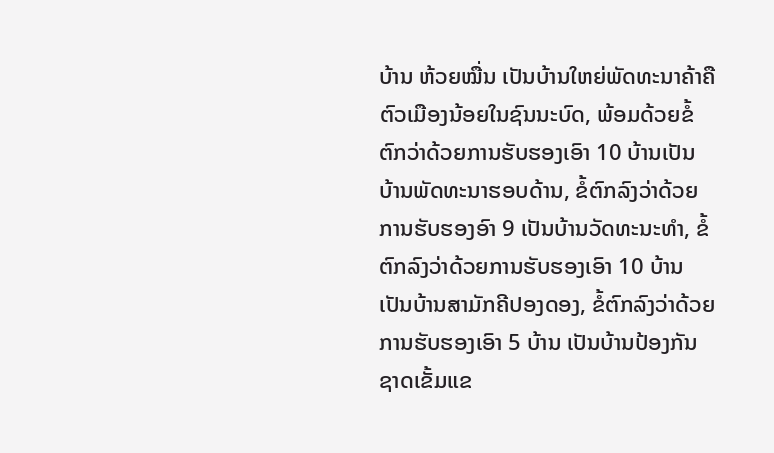ບ້ານ ຫ້ວຍໝື່ນ ເປັນບ້ານໃຫຍ່ພັດທະນາຄ້າຄືຕົວເມືອງນ້ອຍໃນຊົນນະບົດ, ພ້ອມດ້ວຍຂໍ້ຕົກວ່າດ້ວຍການຮັບຮອງເອົາ 10 ບ້ານເປັນບ້ານພັດທະນາຮອບດ້ານ, ຂໍ້ຕົກລົງວ່າດ້ວຍການຮັບຮອງອົາ 9 ເປັນບ້ານວັດທະນະທໍາ, ຂໍ້ຕົກລົງວ່າດ້ວຍການຮັບຮອງເອົາ 10 ບ້ານ ເປັນບ້ານສາມັກຄີປອງດອງ, ຂໍ້ຕົກລົງວ່າດ້ວຍການຮັບຮອງເອົາ 5 ບ້ານ ເປັນບ້ານປ້ອງກັນຊາດເຂັ້ມແຂ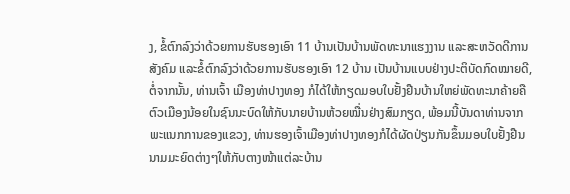ງ, ຂໍ້ຕົກລົງວ່າດ້ວຍການຮັບຮອງເອົາ 11 ບ້ານເປັນບ້ານພັດທະນາແຮງງານ ແລະສະຫວັດດີການສັງຄົມ ແລະຂໍ້ຕົກລົງວ່າດ້ວຍການຮັບຮອງເອົາ 12 ບ້ານ ເປັນບ້ານແບບຢ່າງປະຕິບັດກົດໝາຍດີ, ຕໍ່ຈາກນັ້ນ, ທ່ານເຈົ້າ ເມືອງທ່າປາງທອງ ກໍໄດ້ໃຫ້ກຽດມອບໃບຢັ້ງຢືນບ້ານໃຫຍ່ພັດທະນາຄ້າຍຄືຕົວເມືອງນ້ອຍໃນຊົນນະບົດໃຫ້ກັບນາຍບ້ານຫ້ວຍໝື່ນຢ່າງສົມກຽດ, ພ້ອມນີ້ບັນດາທ່ານຈາກພະແນກການຂອງແຂວງ, ທ່ານຮອງເຈົ້າເມືອງທ່າປາງທອງກໍໄດ້ຜັດປ່ຽນກັນຂຶ້ນມອບໃບຢັ້ງຢືນນາມມະຍົດຕ່າງໆໃຫ້ກັບຕາງໜ້າແຕ່ລະບ້ານ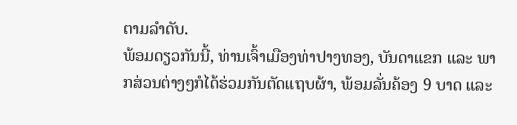ຕາມລຳດັບ.
ພ້ອມດຽວກັນນີ້, ທ່ານເຈົ້າເມືອງທ່າປາງທອງ, ບັນດາແຂກ ແລະ ພາກສ່ວນຕ່າງໆກໍໄດ້ຮ່ວມກັນຕັດແຖບຜ້າ, ພ້ອມລັ່ນຄ້ອງ 9 ບາດ ແລະ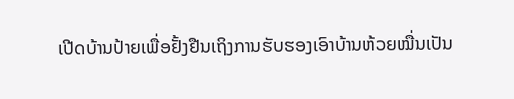ເປີດບ້ານປ້າຍເພື່ອຢັ້ງຢືນເຖິງການຮັບຮອງເອົາບ້ານຫ້ວຍໝື່ນເປັນ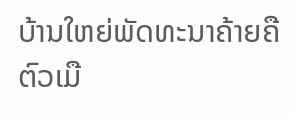ບ້ານໃຫຍ່ພັດທະນາຄ້າຍຄືຕົວເມື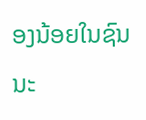ອງນ້ອຍໃນຊົນນະ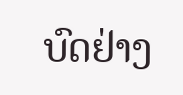ບົດຢ່າງ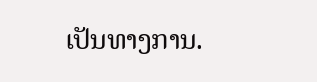ເປັນທາງການ.